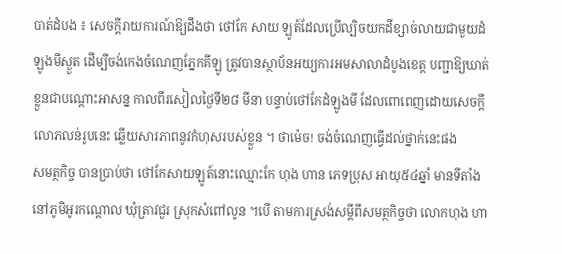បាត់ដំបង ៖ សេចក្តីរាយការណ៍ឱ្យដឹងថា ថៅកែ សាយ ឡូត៍ដែលប្រើល្បិចយកដីខ្សាច់លាយជាមួយដំឡូងមីស្ងួត ដើម្បីចង់កេងចំណេញភ្នែកគីឡូ ត្រូវបានស្ថាប័នអយ្យការអមសាលាដំបូងខេត្ត បញ្ជាឱ្យឃាត់ខ្លួនជាបណ្ដោះអាសន្ន កាលពីរសៀលថ្ងៃទី២៨ មីនា បន្ទាប់ថៅកែដំឡូងមី ដែលពោពេញដោយសេចក្ដីលោភលន់រូបនេះ ឆ្លើយសារភាពនូវកំហុសរបស់ខ្លួន ។ ថាម៉េច! ចង់ចំណេញធ្វើដល់ថ្នាក់នេះផង
សមត្ថកិច្ច បានប្រាប់ថា ថៅកែសាយឡូត៍នោះឈ្មោះកែ ហុង ហាន ភេទប្រុស អាយុ៥៤ឆ្នាំ មានទីតាំងនៅភូមិអូរកណ្ដោល ឃុំត្រាវជួរ ស្រុកសំពៅលូន ។បើ តាមការស្រង់សម្តីពីសមត្ថកិច្ចថា លោកហុង ហា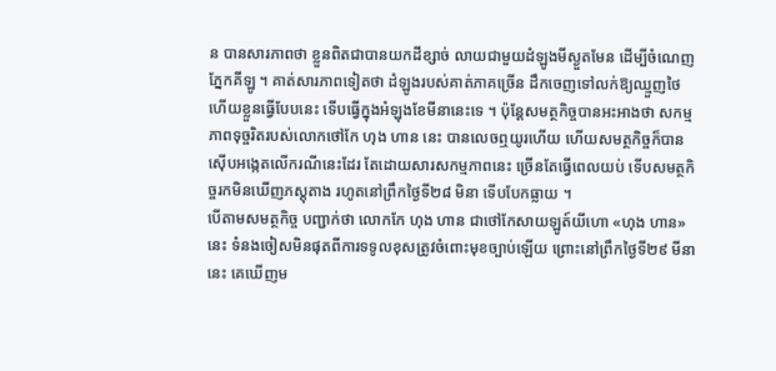ន បានសារភាពថា ខ្លួនពិតជាបានយកដីខ្សាច់ លាយជាមួយដំឡូងមីស្ងួតមែន ដើម្បីចំណេញភ្នែកគីឡូ ។ គាត់សារភាពទៀតថា ដំឡូងរបស់គាត់ភាគច្រើន ដឹកចេញទៅលក់ឱ្យឈ្មួញថៃ ហើយខ្លួនធ្វើបែបនេះ ទើបធ្វើក្នុងអំឡុងខែមីនានេះទេ ។ ប៉ុន្តែសមត្ថកិច្ចបានអះអាងថា សកម្មភាពទុច្ចរិតរបស់លោកថៅកែ ហុង ហាន នេះ បានលេចឮយូរហើយ ហើយសមត្ថកិច្ចក៏បានស៊ើបអង្កេតលើករណីនេះដែរ តែដោយសារសកម្មភាពនេះ ច្រើនតែធ្វើពេលយប់ ទើបសមត្ថកិច្ចរកមិនឃើញភស្ដុតាង រហូតនៅព្រឹកថ្ងៃទី២៨ មិនា ទើបបែកធ្លាយ ។
បើតាមសមត្ថកិច្ច បញ្ជាក់ថា លោកកែ ហុង ហាន ជាថៅកែសាយឡូត៍យីហោ «ហុង ហាន» នេះ ទំនងចៀសមិនផុតពីការទទូលខុសត្រូវចំពោះមុខច្បាប់ឡើយ ព្រោះនៅព្រឹកថ្ងៃទី២៩ មីនា នេះ គេឃើញម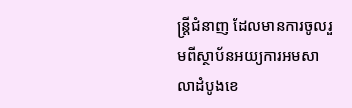ន្ត្រីជំនាញ ដែលមានការចូលរួមពីស្ថាប័នអយ្យការអមសាលាដំបូងខេ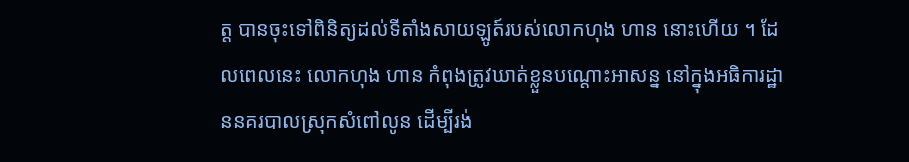ត្ត បានចុះទៅពិនិត្យដល់ទីតាំងសាយឡូត៍របស់លោកហុង ហាន នោះហើយ ។ ដែលពេលនេះ លោកហុង ហាន កំពុងត្រូវឃាត់ខ្លួនបណ្ដោះអាសន្ន នៅក្នុងអធិការដ្ឋាននគរបាលស្រុកសំពៅលូន ដើម្បីរង់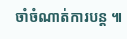ចាំចំណាត់ការបន្ត ៕